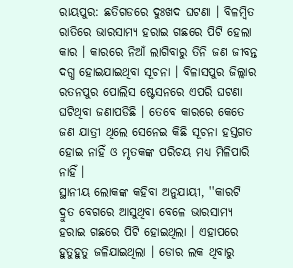ରାୟପୁର: ଛତିଗଡରେ ଦୁଃଖଦ ଘଟଣା । ବିଳମ୍ବିତ ରାତିରେ ଭାରସାମ୍ୟ ହରାଇ ଗଛରେ ପିଟି ହେଲା କାର । କାରରେ ନିଆଁ ଲାଗିବାରୁ ତିନି ଜଣ ଜୀବନ୍ତ ଦଗ୍ଧ ହୋଇଯାଇଥିବା ସୂଚନା । ବିଳାସପୁର ଜିଲ୍ଲାର ରତନପୁର ପୋଲିସ ଷ୍ଟେସନରେ ଏପରି ଘଟଣା ଘଟିଥିବା ଜଣାପଡିଛି । ତେବେ କାରରେ କେତେ ଜଣ ଯାତ୍ରୀ ଥିଲେ ସେନେଇ କିଛି ସୂଚନା ହସ୍ତଗତ ହୋଇ ନାହିଁ ଓ ମୃତକଙ୍କ ପରିଚୟ ମଧ୍ୟ ମିଳିପାରି ନାହିଁ ।
ସ୍ଥାନୀୟ ଲୋକଙ୍କ କହିବା ଅନୁଯାୟୀ, ''କାରଟି ଦ୍ରୁତ ବେଗରେ ଆସୁଥିବା ବେଳେ ଭାରସାମ୍ୟ ହରାଇ ଗଛରେ ପିଟି ହୋଇଥିଲା । ଏହାପରେ ହୁତୁହୁତୁ ଜଳିଯାଇଥିଲା । ଡୋର ଲକ ଥିବାରୁ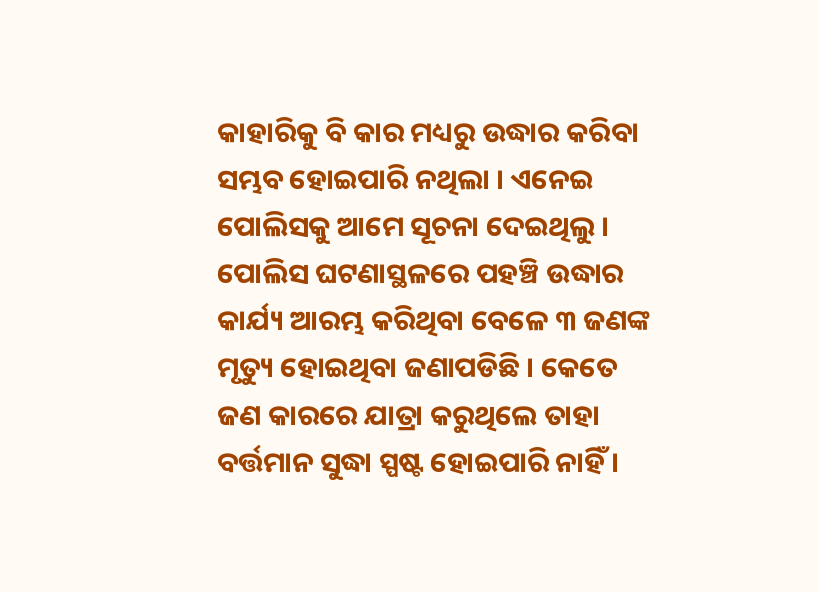କାହାରିକୁ ବି କାର ମଧ୍ୟରୁ ଉଦ୍ଧାର କରିବା ସମ୍ଭବ ହୋଇପାରି ନଥିଲା । ଏନେଇ ପୋଲିସକୁ ଆମେ ସୂଚନା ଦେଇଥିଲୁ । ପୋଲିସ ଘଟଣାସ୍ଥଳରେ ପହଞ୍ଚି ଉଦ୍ଧାର କାର୍ଯ୍ୟ ଆରମ୍ଭ କରିଥିବା ବେଳେ ୩ ଜଣଙ୍କ ମୃତ୍ୟୁ ହୋଇଥିବା ଜଣାପଡିଛି । କେତେ ଜଣ କାରରେ ଯାତ୍ରା କରୁଥିଲେ ତାହା ବର୍ତ୍ତମାନ ସୁଦ୍ଧା ସ୍ପଷ୍ଟ ହୋଇପାରି ନାହିଁ ।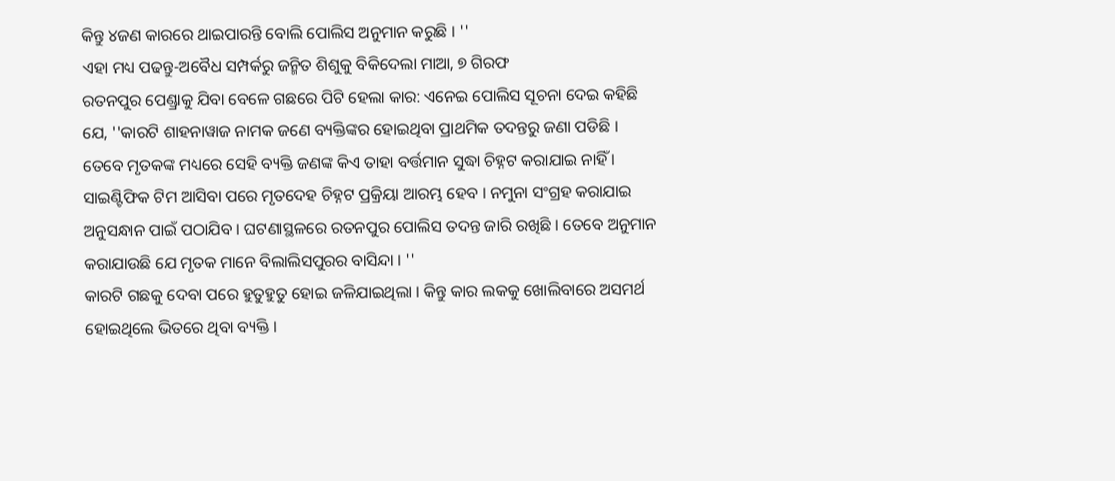କିନ୍ତୁ ୪ଜଣ କାରରେ ଥାଇପାରନ୍ତି ବୋଲି ପୋଲିସ ଅନୁମାନ କରୁଛି । ''
ଏହା ମଧ୍ୟ ପଢନ୍ତୁ-ଅବୈଧ ସମ୍ପର୍କରୁ ଜନ୍ମିତ ଶିଶୁକୁ ବିକିଦେଲା ମାଆ, ୭ ଗିରଫ
ରତନପୁର ପେଣ୍ଡ୍ରାକୁ ଯିବା ବେଳେ ଗଛରେ ପିଟି ହେଲା କାର: ଏନେଇ ପୋଲିସ ସୂଚନା ଦେଇ କହିଛି ଯେ, ''କାରଟି ଶାହନାୱାଜ ନାମକ ଜଣେ ବ୍ୟକ୍ତିଙ୍କର ହୋଇଥିବା ପ୍ରାଥମିକ ତଦନ୍ତରୁ ଜଣା ପଡିଛି । ତେବେ ମୃତକଙ୍କ ମଧ୍ୟରେ ସେହି ବ୍ୟକ୍ତି ଜଣଙ୍କ କିଏ ତାହା ବର୍ତ୍ତମାନ ସୁଦ୍ଧା ଚିହ୍ନଟ କରାଯାଇ ନାହିଁ । ସାଇଣ୍ଟିଫିକ ଟିମ ଆସିବା ପରେ ମୃତଦେହ ଚିହ୍ନଟ ପ୍ରକ୍ରିୟା ଆରମ୍ଭ ହେବ । ନମୁନା ସଂଗ୍ରହ କରାଯାଇ ଅନୁସନ୍ଧାନ ପାଇଁ ପଠାଯିବ । ଘଟଣାସ୍ଥଳରେ ରତନପୁର ପୋଲିସ ତଦନ୍ତ ଜାରି ରଖିଛି । ତେବେ ଅନୁମାନ କରାଯାଉଛି ଯେ ମୃତକ ମାନେ ବିଲାଲିସପୁରର ବାସିନ୍ଦା । ''
କାରଟି ଗଛକୁ ଦେବା ପରେ ହୁତୁହୁତୁ ହୋଇ ଜଳିଯାଇଥିଲା । କିନ୍ତୁ କାର ଲକକୁ ଖୋଲିବାରେ ଅସମର୍ଥ ହୋଇଥିଲେ ଭିତରେ ଥିବା ବ୍ୟକ୍ତି ।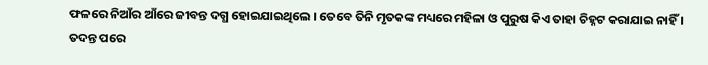ଫଳରେ ନିଆଁର ଆଁରେ ଜୀବନ୍ତ ଦଗ୍ଧ ହୋଇଯାଇଥିଲେ । ତେବେ ତିନି ମୃତକଙ୍କ ମଧ୍ୟରେ ମହିଳା ଓ ପୁରୁଷ କିଏ ତାହା ଚିହ୍ନଟ କରାଯାଇ ନାହିଁ । ତଦନ୍ତ ପରେ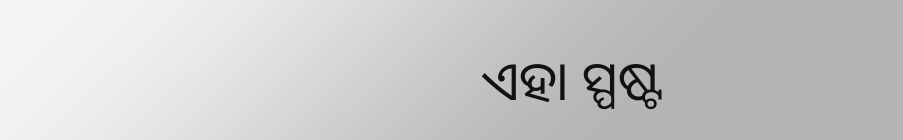ଏହା ସ୍ପଷ୍ଟ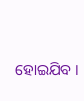ହୋଇଯିବ ।